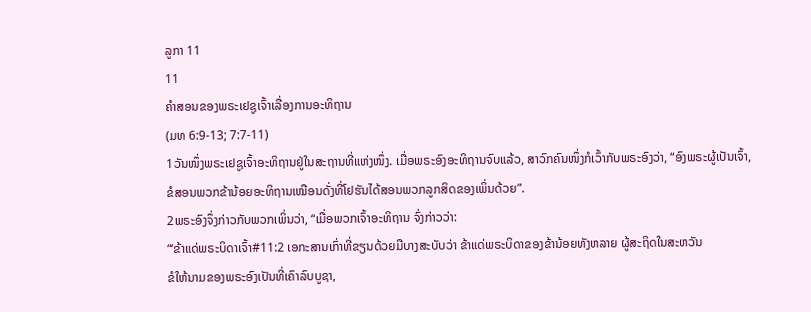ລູກາ 11
11
ຄຳສອນຂອງພຣະເຢຊູເຈົ້າເລື່ອງການອະທິຖານ
(ມທ 6:9-13; 7:7-11)
1ວັນໜຶ່ງພຣະເຢຊູເຈົ້າອະທິຖານຢູ່ໃນສະຖານທີ່ແຫ່ງໜຶ່ງ. ເມື່ອພຣະອົງອະທິຖານຈົບແລ້ວ, ສາວົກຄົນໜຶ່ງກໍເວົ້າກັບພຣະອົງວ່າ, “ອົງພຣະຜູ້ເປັນເຈົ້າ, ຂໍສອນພວກຂ້ານ້ອຍອະທິຖານເໝືອນດັ່ງທີ່ໂຢຮັນໄດ້ສອນພວກລູກສິດຂອງເພິ່ນດ້ວຍ”.
2ພຣະອົງຈຶ່ງກ່າວກັບພວກເພິ່ນວ່າ, “ເມື່ອພວກເຈົ້າອະທິຖານ ຈົ່ງກ່າວວ່າ:
“‘ຂ້າແດ່ພຣະບິດາເຈົ້າ#11:2 ເອກະສານເກົ່າທີ່ຂຽນດ້ວຍມືບາງສະບັບວ່າ ຂ້າແດ່ພຣະບິດາຂອງຂ້ານ້ອຍທັງຫລາຍ ຜູ້ສະຖິດໃນສະຫວັນ
ຂໍໃຫ້ນາມຂອງພຣະອົງເປັນທີ່ເຄົາລົບບູຊາ,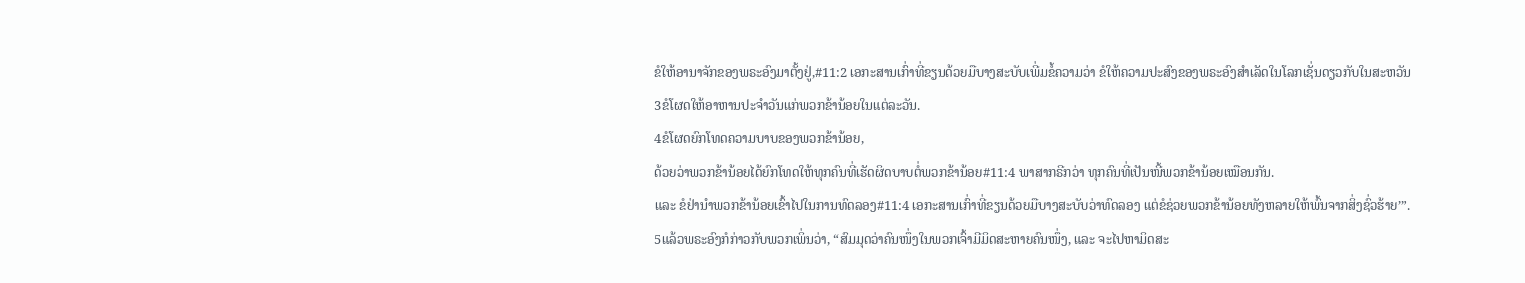ຂໍໃຫ້ອານາຈັກຂອງພຣະອົງມາຕັ້ງຢູ່,#11:2 ເອກະສານເກົ່າທີ່ຂຽນດ້ວຍມືບາງສະບັບເພີ່ມຂໍ້ຄວາມວ່າ ຂໍໃຫ້ຄວາມປະສົງຂອງພຣະອົງສຳເລັດໃນໂລກເຊັ່ນດຽວກັບໃນສະຫວັນ
3ຂໍໂຜດໃຫ້ອາຫານປະຈຳວັນແກ່ພວກຂ້ານ້ອຍໃນແຕ່ລະວັນ.
4ຂໍໂຜດຍົກໂທດຄວາມບາບຂອງພວກຂ້ານ້ອຍ,
ດ້ວຍວ່າພວກຂ້ານ້ອຍໄດ້ຍົກໂທດໃຫ້ທຸກຄົນທີ່ເຮັດຜິດບາບຕໍ່ພວກຂ້ານ້ອຍ#11:4 ພາສາກຣີກວ່າ ທຸກຄົນທີ່ເປັນໜີ້ພວກຂ້ານ້ອຍເໝືອນກັນ.
ແລະ ຂໍຢ່ານຳພວກຂ້ານ້ອຍເຂົ້າໄປໃນການທົດລອງ#11:4 ເອກະສານເກົ່າທີ່ຂຽນດ້ວຍມືບາງສະບັບວ່າທົດລອງ ແຕ່ຂໍຊ່ວຍພວກຂ້ານ້ອຍທັງຫລາຍໃຫ້ພົ້ນຈາກສິ່ງຊົ່ວຮ້າຍ’”.
5ແລ້ວພຣະອົງກໍກ່າວກັບພວກເພິ່ນວ່າ, “ສົມມຸດວ່າຄົນໜຶ່ງໃນພວກເຈົ້າມີມິດສະຫາຍຄົນໜຶ່ງ, ແລະ ຈະໄປຫາມິດສະ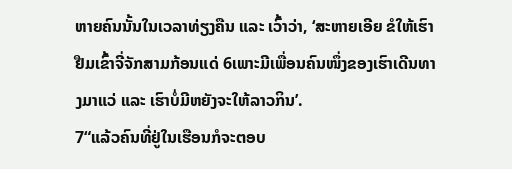ຫາຍຄົນນັ້ນໃນເວລາທ່ຽງຄືນ ແລະ ເວົ້າວ່າ, ‘ສະຫາຍເອີຍ ຂໍໃຫ້ເຮົາຢືມເຂົ້າຈີ່ຈັກສາມກ້ອນແດ່ 6ເພາະມີເພື່ອນຄົນໜຶ່ງຂອງເຮົາເດີນທາງມາແວ່ ແລະ ເຮົາບໍ່ມີຫຍັງຈະໃຫ້ລາວກິນ’.
7“ແລ້ວຄົນທີ່ຢູ່ໃນເຮືອນກໍຈະຕອບ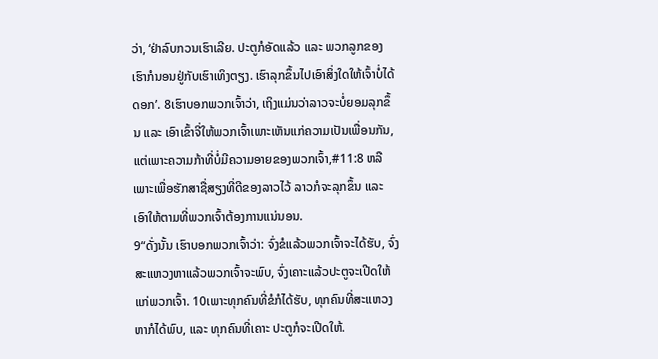ວ່າ, ‘ຢ່າລົບກວນເຮົາເລີຍ. ປະຕູກໍອັດແລ້ວ ແລະ ພວກລູກຂອງເຮົາກໍນອນຢູ່ກັບເຮົາເທິງຕຽງ. ເຮົາລຸກຂຶ້ນໄປເອົາສິ່ງໃດໃຫ້ເຈົ້າບໍ່ໄດ້ດອກ’. 8ເຮົາບອກພວກເຈົ້າວ່າ, ເຖິງແມ່ນວ່າລາວຈະບໍ່ຍອມລຸກຂຶ້ນ ແລະ ເອົາເຂົ້າຈີ່ໃຫ້ພວກເຈົ້າເພາະເຫັນແກ່ຄວາມເປັນເພື່ອນກັນ, ແຕ່ເພາະຄວາມກ້າທີ່ບໍ່ມີຄວາມອາຍຂອງພວກເຈົ້າ,#11:8 ຫລື ເພາະເພື່ອຮັກສາຊື່ສຽງທີ່ດີຂອງລາວໄວ້ ລາວກໍຈະລຸກຂຶ້ນ ແລະ ເອົາໃຫ້ຕາມທີ່ພວກເຈົ້າຕ້ອງການແນ່ນອນ.
9“ດັ່ງນັ້ນ ເຮົາບອກພວກເຈົ້າວ່າ: ຈົ່ງຂໍແລ້ວພວກເຈົ້າຈະໄດ້ຮັບ, ຈົ່ງສະແຫວງຫາແລ້ວພວກເຈົ້າຈະພົບ, ຈົ່ງເຄາະແລ້ວປະຕູຈະເປີດໃຫ້ແກ່ພວກເຈົ້າ. 10ເພາະທຸກຄົນທີ່ຂໍກໍໄດ້ຮັບ, ທຸກຄົນທີ່ສະແຫວງຫາກໍໄດ້ພົບ, ແລະ ທຸກຄົນທີ່ເຄາະ ປະຕູກໍຈະເປີດໃຫ້.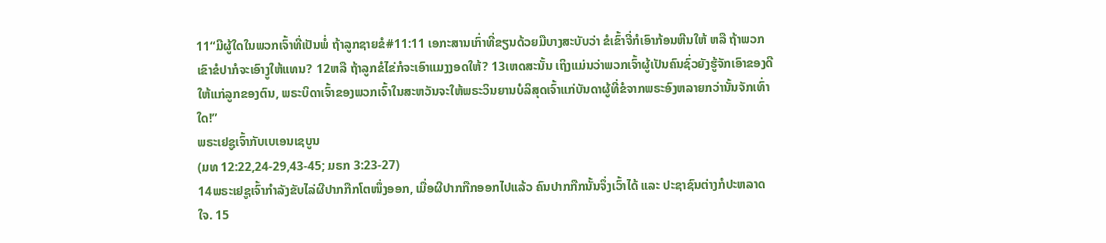11“ມີຜູ້ໃດໃນພວກເຈົ້າທີ່ເປັນພໍ່ ຖ້າລູກຊາຍຂໍ#11:11 ເອກະສານເກົ່າທີ່ຂຽນດ້ວຍມືບາງສະບັບວ່າ ຂໍເຂົ້າຈີ່ກໍເອົາກ້ອນຫີນໃຫ້ ຫລື ຖ້າພວກເຂົາຂໍປາກໍຈະເອົາງູໃຫ້ແທນ? 12ຫລື ຖ້າລູກຂໍໄຂ່ກໍຈະເອົາແມງງອດໃຫ້? 13ເຫດສະນັ້ນ ເຖິງແມ່ນວ່າພວກເຈົ້າຜູ້ເປັນຄົນຊົ່ວຍັງຮູ້ຈັກເອົາຂອງດີໃຫ້ແກ່ລູກຂອງຕົນ, ພຣະບິດາເຈົ້າຂອງພວກເຈົ້າໃນສະຫວັນຈະໃຫ້ພຣະວິນຍານບໍລິສຸດເຈົ້າແກ່ບັນດາຜູ້ທີ່ຂໍຈາກພຣະອົງຫລາຍກວ່ານັ້ນຈັກເທົ່າໃດ!”
ພຣະເຢຊູເຈົ້າກັບເບເອນເຊບູນ
(ມທ 12:22,24-29,43-45; ມຣກ 3:23-27)
14ພຣະເຢຊູເຈົ້າກຳລັງຂັບໄລ່ຜີປາກກືກໂຕໜຶ່ງອອກ, ເມື່ອຜີປາກກືກອອກໄປແລ້ວ ຄົນປາກກືກນັ້ນຈຶ່ງເວົ້າໄດ້ ແລະ ປະຊາຊົນຕ່າງກໍປະຫລາດໃຈ. 15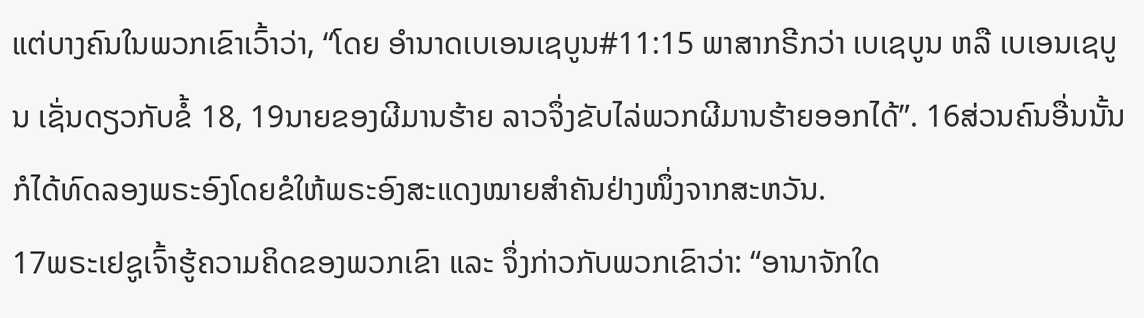ແຕ່ບາງຄົນໃນພວກເຂົາເວົ້າວ່າ, “ໂດຍ ອຳນາດເບເອນເຊບູນ#11:15 ພາສາກຣີກວ່າ ເບເຊບູນ ຫລື ເບເອນເຊບູນ ເຊັ່ນດຽວກັບຂໍ້ 18, 19ນາຍຂອງຜີມານຮ້າຍ ລາວຈຶ່ງຂັບໄລ່ພວກຜີມານຮ້າຍອອກໄດ້”. 16ສ່ວນຄົນອື່ນນັ້ນກໍໄດ້ທົດລອງພຣະອົງໂດຍຂໍໃຫ້ພຣະອົງສະແດງໝາຍສຳຄັນຢ່າງໜຶ່ງຈາກສະຫວັນ.
17ພຣະເຢຊູເຈົ້າຮູ້ຄວາມຄິດຂອງພວກເຂົາ ແລະ ຈຶ່ງກ່າວກັບພວກເຂົາວ່າ: “ອານາຈັກໃດ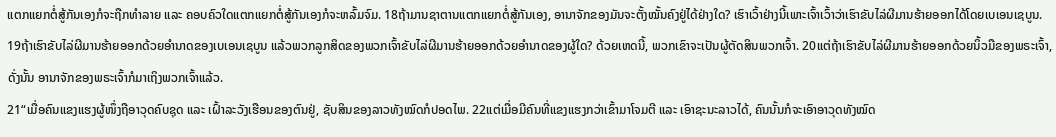ແຕກແຍກຕໍ່ສູ້ກັນເອງກໍຈະຖືກທຳລາຍ ແລະ ຄອບຄົວໃດແຕກແຍກຕໍ່ສູ້ກັນເອງກໍຈະຫລົ້ມຈົມ. 18ຖ້າມານຊາຕານແຕກແຍກຕໍ່ສູ້ກັນເອງ, ອານາຈັກຂອງມັນຈະຕັ້ງໝັ້ນຄົງຢູ່ໄດ້ຢ່າງໃດ? ເຮົາເວົ້າຢ່າງນີ້ເພາະເຈົ້າເວົ້າວ່າເຮົາຂັບໄລ່ຜີມານຮ້າຍອອກໄດ້ໂດຍເບເອນເຊບູນ. 19ຖ້າເຮົາຂັບໄລ່ຜີມານຮ້າຍອອກດ້ວຍອຳນາດຂອງເບເອນເຊບູນ ແລ້ວພວກລູກສິດຂອງພວກເຈົ້າຂັບໄລ່ຜີມານຮ້າຍອອກດ້ວຍອຳນາດຂອງຜູ້ໃດ? ດ້ວຍເຫດນີ້, ພວກເຂົາຈະເປັນຜູ້ຕັດສິນພວກເຈົ້າ. 20ແຕ່ຖ້າເຮົາຂັບໄລ່ຜີມານຮ້າຍອອກດ້ວຍນິ້ວມືຂອງພຣະເຈົ້າ, ດັ່ງນັ້ນ ອານາຈັກຂອງພຣະເຈົ້າກໍມາເຖິງພວກເຈົ້າແລ້ວ.
21“ເມື່ອຄົນແຂງແຮງຜູ້ໜຶ່ງຖືອາວຸດຄົບຊຸດ ແລະ ເຝົ້າລະວັງເຮືອນຂອງຕົນຢູ່, ຊັບສິນຂອງລາວທັງໝົດກໍປອດໄພ. 22ແຕ່ເມື່ອມີຄົນທີ່ແຂງແຮງກວ່າເຂົ້າມາໂຈມຕີ ແລະ ເອົາຊະນະລາວໄດ້, ຄົນນັ້ນກໍຈະເອົາອາວຸດທັງໝົດ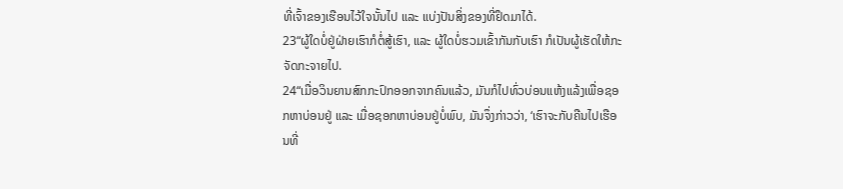ທີ່ເຈົ້າຂອງເຮືອນໄວ້ໃຈນັ້ນໄປ ແລະ ແບ່ງປັນສິ່ງຂອງທີ່ຢຶດມາໄດ້.
23“ຜູ້ໃດບໍ່ຢູ່ຝ່າຍເຮົາກໍຕໍ່ສູ້ເຮົາ, ແລະ ຜູ້ໃດບໍ່ຮວມເຂົ້າກັນກັບເຮົາ ກໍເປັນຜູ້ເຮັດໃຫ້ກະຈັດກະຈາຍໄປ.
24“ເມື່ອວິນຍານສົກກະປົກອອກຈາກຄົນແລ້ວ, ມັນກໍໄປທົ່ວບ່ອນແຫ້ງແລ້ງເພື່ອຊອກຫາບ່ອນຢູ່ ແລະ ເມື່ອຊອກຫາບ່ອນຢູ່ບໍ່ພົບ, ມັນຈຶ່ງກ່າວວ່າ, ‘ເຮົາຈະກັບຄືນໄປເຮືອນທີ່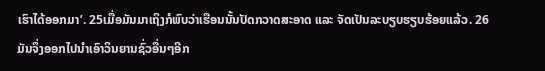ເຮົາໄດ້ອອກມາ’. 25ເມື່ອມັນມາເຖິງກໍພົບວ່າເຮືອນນັ້ນປັດກວາດສະອາດ ແລະ ຈັດເປັນລະບຽບຮຽບຮ້ອຍແລ້ວ. 26ມັນຈຶ່ງອອກໄປນຳເອົາວິນຍານຊົ່ວອື່ນໆອີກ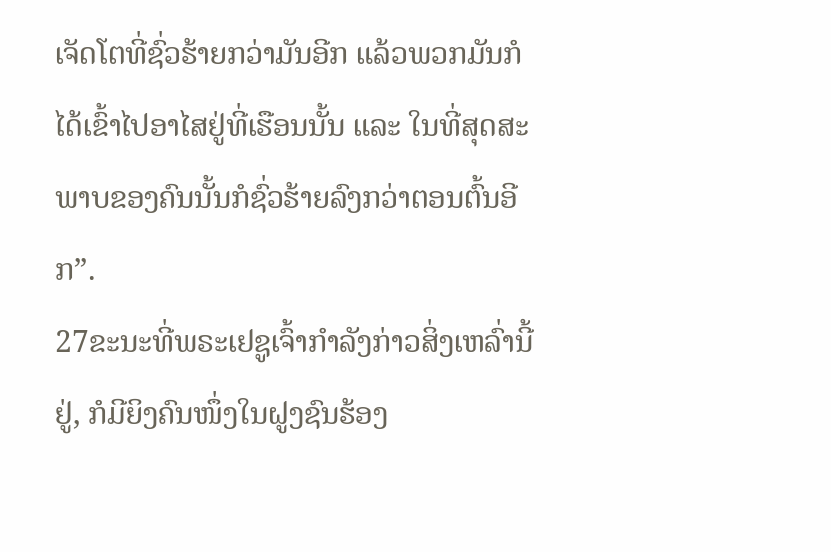ເຈັດໂຕທີ່ຊົ່ວຮ້າຍກວ່າມັນອີກ ແລ້ວພວກມັນກໍໄດ້ເຂົ້າໄປອາໄສຢູ່ທີ່ເຮືອນນັ້ນ ແລະ ໃນທີ່ສຸດສະພາບຂອງຄົນນັ້ນກໍຊົ່ວຮ້າຍລົງກວ່າຕອນຕົ້ນອີກ”.
27ຂະນະທີ່ພຣະເຢຊູເຈົ້າກຳລັງກ່າວສິ່ງເຫລົ່ານີ້ຢູ່, ກໍມີຍິງຄົນໜຶ່ງໃນຝູງຊົນຮ້ອງ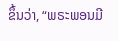ຂຶ້ນວ່າ, “ພຣະພອນມີ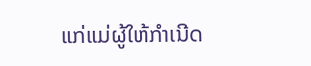ແກ່ແມ່ຜູ້ໃຫ້ກຳເນີດ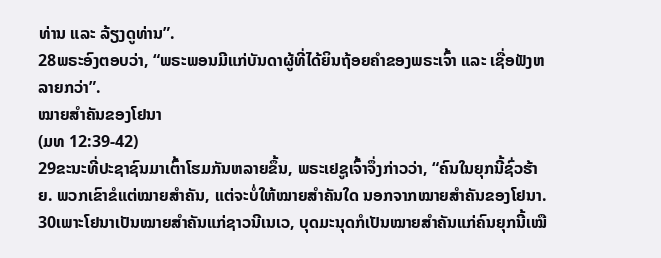ທ່ານ ແລະ ລ້ຽງດູທ່ານ”.
28ພຣະອົງຕອບວ່າ, “ພຣະພອນມີແກ່ບັນດາຜູ້ທີ່ໄດ້ຍິນຖ້ອຍຄຳຂອງພຣະເຈົ້າ ແລະ ເຊື່ອຟັງຫລາຍກວ່າ”.
ໝາຍສຳຄັນຂອງໂຢນາ
(ມທ 12:39-42)
29ຂະນະທີ່ປະຊາຊົນມາເຕົ້າໂຮມກັນຫລາຍຂຶ້ນ, ພຣະເຢຊູເຈົ້າຈຶ່ງກ່າວວ່າ, “ຄົນໃນຍຸກນີ້ຊົ່ວຮ້າຍ. ພວກເຂົາຂໍແຕ່ໝາຍສຳຄັນ, ແຕ່ຈະບໍ່ໃຫ້ໝາຍສຳຄັນໃດ ນອກຈາກໝາຍສຳຄັນຂອງໂຢນາ. 30ເພາະໂຢນາເປັນໝາຍສຳຄັນແກ່ຊາວນີເນເວ, ບຸດມະນຸດກໍເປັນໝາຍສຳຄັນແກ່ຄົນຍຸກນີ້ເໝື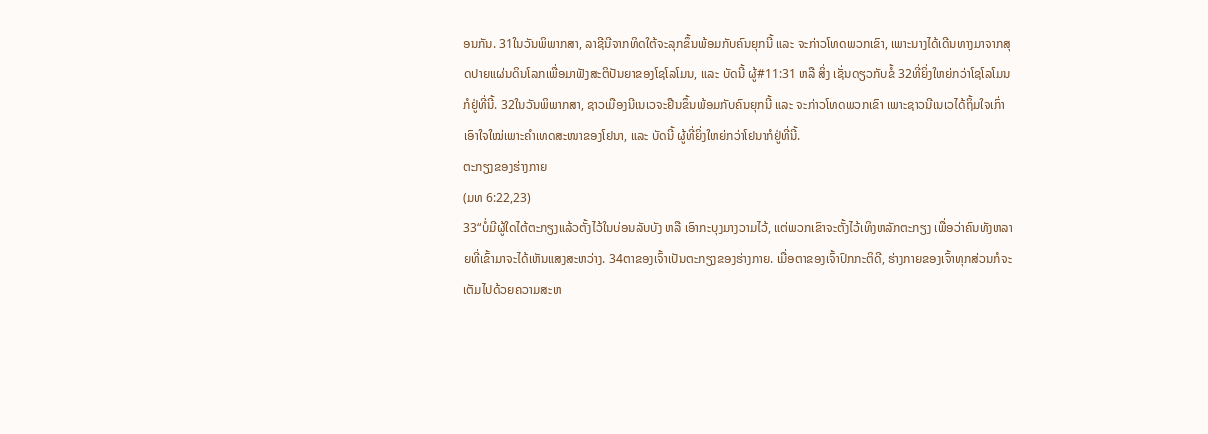ອນກັນ. 31ໃນວັນພິພາກສາ, ລາຊີນີຈາກທິດໃຕ້ຈະລຸກຂຶ້ນພ້ອມກັບຄົນຍຸກນີ້ ແລະ ຈະກ່າວໂທດພວກເຂົາ, ເພາະນາງໄດ້ເດີນທາງມາຈາກສຸດປາຍແຜ່ນດິນໂລກເພື່ອມາຟັງສະຕິປັນຍາຂອງໂຊໂລໂມນ, ແລະ ບັດນີ້ ຜູ້#11:31 ຫລື ສິ່ງ ເຊັ່ນດຽວກັບຂໍ້ 32ທີ່ຍິ່ງໃຫຍ່ກວ່າໂຊໂລໂມນກໍຢູ່ທີ່ນີ້. 32ໃນວັນພິພາກສາ, ຊາວເມືອງນີເນເວຈະຢືນຂຶ້ນພ້ອມກັບຄົນຍຸກນີ້ ແລະ ຈະກ່າວໂທດພວກເຂົາ ເພາະຊາວນີເນເວໄດ້ຖິ້ມໃຈເກົ່າເອົາໃຈໃໝ່ເພາະຄຳເທດສະໜາຂອງໂຢນາ, ແລະ ບັດນີ້ ຜູ້ທີ່ຍິ່ງໃຫຍ່ກວ່າໂຢນາກໍຢູ່ທີ່ນີ້.
ຕະກຽງຂອງຮ່າງກາຍ
(ມທ 6:22,23)
33“ບໍ່ມີຜູ້ໃດໄຕ້ຕະກຽງແລ້ວຕັ້ງໄວ້ໃນບ່ອນລັບບັງ ຫລື ເອົາກະບຸງມາງວາມໄວ້, ແຕ່ພວກເຂົາຈະຕັ້ງໄວ້ເທິງຫລັກຕະກຽງ ເພື່ອວ່າຄົນທັງຫລາຍທີ່ເຂົ້າມາຈະໄດ້ເຫັນແສງສະຫວ່າງ. 34ຕາຂອງເຈົ້າເປັນຕະກຽງຂອງຮ່າງກາຍ. ເມື່ອຕາຂອງເຈົ້າປົກກະຕິດີ, ຮ່າງກາຍຂອງເຈົ້າທຸກສ່ວນກໍຈະເຕັມໄປດ້ວຍຄວາມສະຫ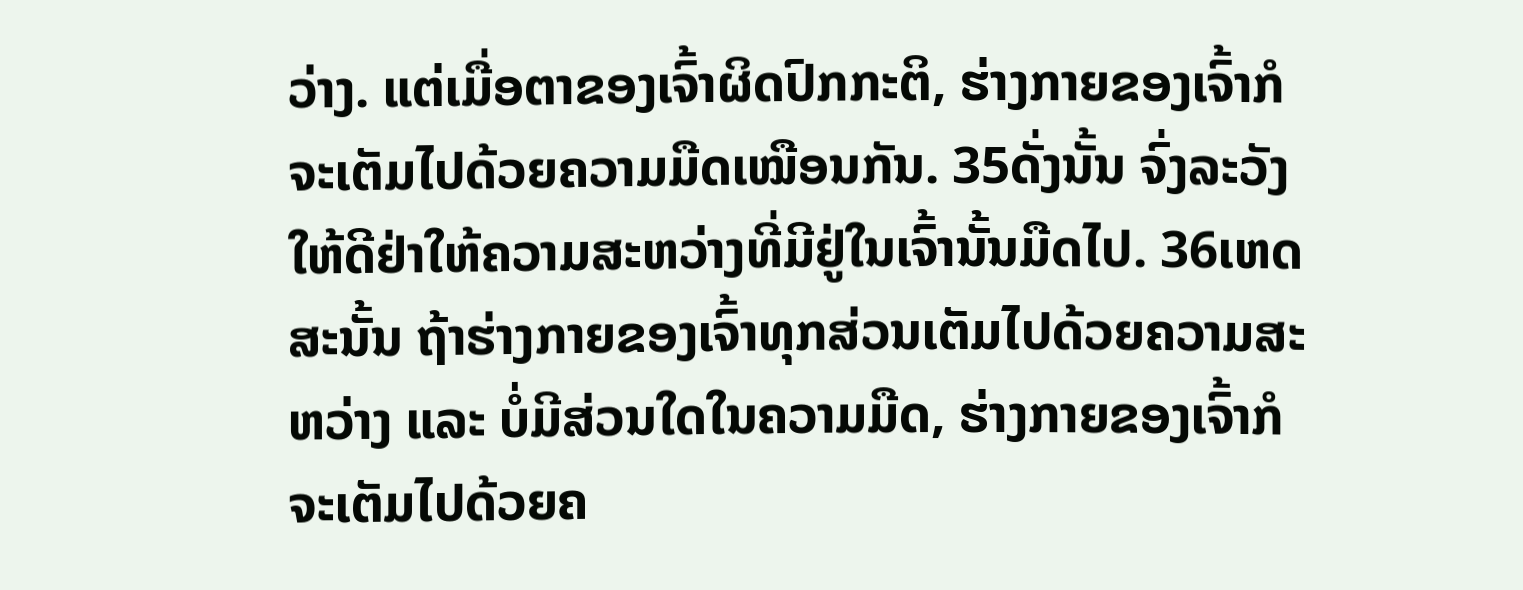ວ່າງ. ແຕ່ເມື່ອຕາຂອງເຈົ້າຜິດປົກກະຕິ, ຮ່າງກາຍຂອງເຈົ້າກໍຈະເຕັມໄປດ້ວຍຄວາມມືດເໝືອນກັນ. 35ດັ່ງນັ້ນ ຈົ່ງລະວັງໃຫ້ດີຢ່າໃຫ້ຄວາມສະຫວ່າງທີ່ມີຢູ່ໃນເຈົ້ານັ້ນມືດໄປ. 36ເຫດສະນັ້ນ ຖ້າຮ່າງກາຍຂອງເຈົ້າທຸກສ່ວນເຕັມໄປດ້ວຍຄວາມສະຫວ່າງ ແລະ ບໍ່ມີສ່ວນໃດໃນຄວາມມືດ, ຮ່າງກາຍຂອງເຈົ້າກໍຈະເຕັມໄປດ້ວຍຄ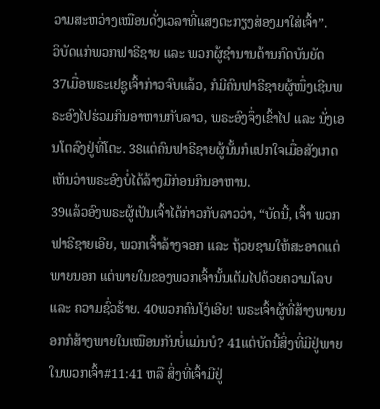ວາມສະຫວ່າງເໝືອນດັ່ງເວລາທີ່ແສງຕະກຽງສ່ອງມາໃສ່ເຈົ້າ”.
ວິບັດແກ່ພວກຟາຣີຊາຍ ແລະ ພວກຜູ້ຊຳນານດ້ານກົດບັນຍັດ
37ເມື່ອພຣະເຢຊູເຈົ້າກ່າວຈົບແລ້ວ, ກໍມີຄົນຟາຣີຊາຍຜູ້ໜຶ່ງເຊີນພຣະອົງໄປຮ່ວມກິນອາຫານກັບລາວ, ພຣະອົງຈຶ່ງເຂົ້າໄປ ແລະ ນັ່ງເອນໂຕລົງຢູ່ທີ່ໂຕະ. 38ແຕ່ຄົນຟາຣີຊາຍຜູ້ນັ້ນກໍແປກໃຈເມື່ອສັງເກດເຫັນວ່າພຣະອົງບໍ່ໄດ້ລ້າງມືກ່ອນກິນອາຫານ.
39ແລ້ວອົງພຣະຜູ້ເປັນເຈົ້າໄດ້ກ່າວກັບລາວວ່າ, “ບັດນີ້, ເຈົ້າ ພວກຟາຣີຊາຍເອີຍ, ພວກເຈົ້າລ້າງຈອກ ແລະ ຖ້ວຍຊາມໃຫ້ສະອາດແຕ່ພາຍນອກ ແຕ່ພາຍໃນຂອງພວກເຈົ້ານັ້ນເຕັມໄປດ້ວຍຄວາມໂລບ ແລະ ຄວາມຊົ່ວຮ້າຍ. 40ພວກຄົນໂງ່ເອີຍ! ພຣະເຈົ້າຜູ້ທີ່ສ້າງພາຍນອກກໍສ້າງພາຍໃນເໝືອນກັນບໍ່ແມ່ນບໍ? 41ແຕ່ບັດນີ້ສິ່ງທີ່ມີຢູ່ພາຍໃນພວກເຈົ້າ#11:41 ຫລື ສິ່ງທີ່ເຈົ້າມີຢູ່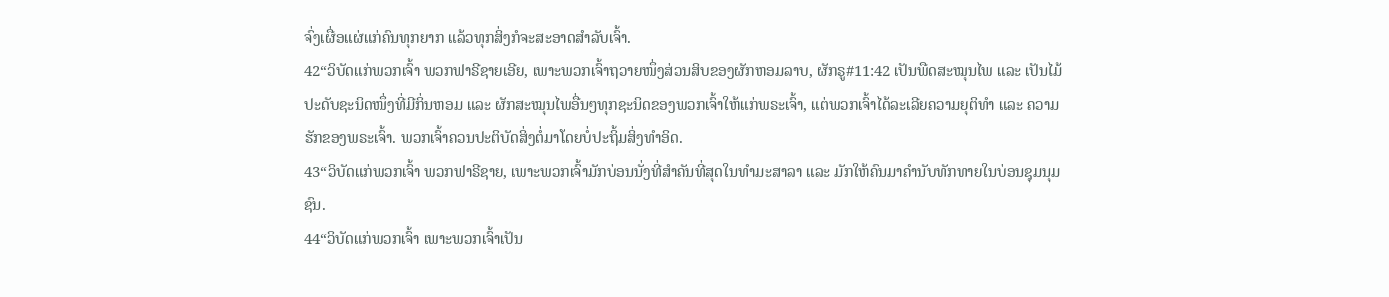ຈົ່ງເຜື່ອແຜ່ແກ່ຄົນທຸກຍາກ ແລ້ວທຸກສິ່ງກໍຈະສະອາດສຳລັບເຈົ້າ.
42“ວິບັດແກ່ພວກເຈົ້າ ພວກຟາຣີຊາຍເອີຍ, ເພາະພວກເຈົ້າຖວາຍໜຶ່ງສ່ວນສິບຂອງຜັກຫອມລາບ, ຜັກຣູ#11:42 ເປັນພືດສະໝຸນໄພ ແລະ ເປັນໄມ້ປະດັບຊະນິດໜຶ່ງທີ່ມີກິ່ນຫອມ ແລະ ຜັກສະໝຸນໄພອື່ນໆທຸກຊະນິດຂອງພວກເຈົ້າໃຫ້ແກ່ພຣະເຈົ້າ, ແຕ່ພວກເຈົ້າໄດ້ລະເລີຍຄວາມຍຸຕິທຳ ແລະ ຄວາມຮັກຂອງພຣະເຈົ້າ. ພວກເຈົ້າຄວນປະຕິບັດສິ່ງຕໍ່ມາໂດຍບໍ່ປະຖິ້ມສິ່ງທຳອິດ.
43“ວິບັດແກ່ພວກເຈົ້າ ພວກຟາຣີຊາຍ, ເພາະພວກເຈົ້າມັກບ່ອນນັ່ງທີ່ສຳຄັນທີ່ສຸດໃນທຳມະສາລາ ແລະ ມັກໃຫ້ຄົນມາຄຳນັບທັກທາຍໃນບ່ອນຊຸມນຸມຊົນ.
44“ວິບັດແກ່ພວກເຈົ້າ ເພາະພວກເຈົ້າເປັນ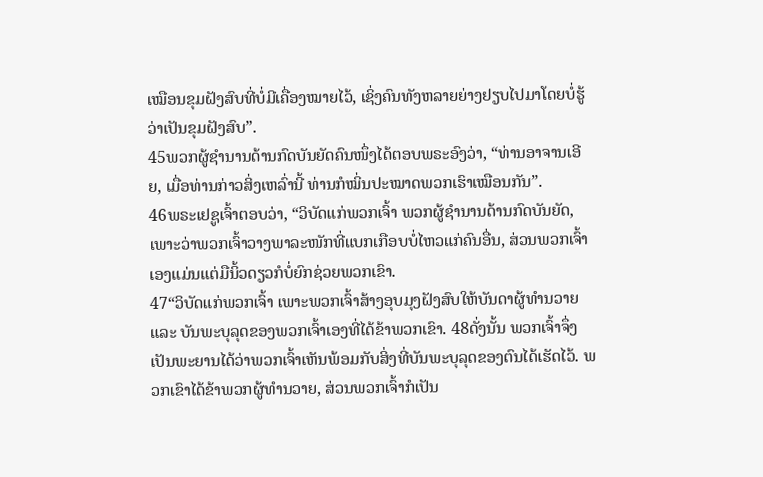ເໝືອນຂຸມຝັງສົບທີ່ບໍ່ມີເຄື່ອງໝາຍໄວ້, ເຊິ່ງຄົນທັງຫລາຍຍ່າງຢຽບໄປມາໂດຍບໍ່ຮູ້ວ່າເປັນຂຸມຝັງສົບ”.
45ພວກຜູ້ຊຳນານດ້ານກົດບັນຍັດຄົນໜຶ່ງໄດ້ຕອບພຣະອົງວ່າ, “ທ່ານອາຈານເອີຍ, ເມື່ອທ່ານກ່າວສິ່ງເຫລົ່ານີ້ ທ່ານກໍໝິ່ນປະໝາດພວກເຮົາເໝືອນກັນ”.
46ພຣະເຢຊູເຈົ້າຕອບວ່າ, “ວິບັດແກ່ພວກເຈົ້າ ພວກຜູ້ຊຳນານດ້ານກົດບັນຍັດ, ເພາະວ່າພວກເຈົ້າວາງພາລະໜັກທີ່ແບກເກືອບບໍ່ໄຫວແກ່ຄົນອື່ນ, ສ່ວນພວກເຈົ້າເອງແມ່ນແຕ່ມືນິ້ວດຽວກໍບໍ່ຍົກຊ່ວຍພວກເຂົາ.
47“ວິບັດແກ່ພວກເຈົ້າ ເພາະພວກເຈົ້າສ້າງອຸບມຸງຝັງສົບໃຫ້ບັນດາຜູ້ທຳນວາຍ ແລະ ບັນພະບຸລຸດຂອງພວກເຈົ້າເອງທີ່ໄດ້ຂ້າພວກເຂົາ. 48ດັ່ງນັ້ນ ພວກເຈົ້າຈຶ່ງເປັນພະຍານໄດ້ວ່າພວກເຈົ້າເຫັນພ້ອມກັບສິ່ງທີ່ບັນພະບຸລຸດຂອງຕົນໄດ້ເຮັດໄວ້. ພວກເຂົາໄດ້ຂ້າພວກຜູ້ທຳນວາຍ, ສ່ວນພວກເຈົ້າກໍເປັນ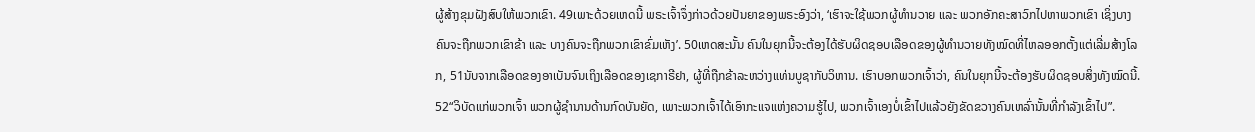ຜູ້ສ້າງຂຸມຝັງສົບໃຫ້ພວກເຂົາ. 49ເພາະດ້ວຍເຫດນີ້ ພຣະເຈົ້າຈຶ່ງກ່າວດ້ວຍປັນຍາຂອງພຣະອົງວ່າ, ‘ເຮົາຈະໃຊ້ພວກຜູ້ທຳນວາຍ ແລະ ພວກອັກຄະສາວົກໄປຫາພວກເຂົາ ເຊິ່ງບາງຄົນຈະຖືກພວກເຂົາຂ້າ ແລະ ບາງຄົນຈະຖືກພວກເຂົາຂົ່ມເຫັງ’. 50ເຫດສະນັ້ນ ຄົນໃນຍຸກນີ້ຈະຕ້ອງໄດ້ຮັບຜິດຊອບເລືອດຂອງຜູ້ທຳນວາຍທັງໝົດທີ່ໄຫລອອກຕັ້ງແຕ່ເລີ່ມສ້າງໂລກ, 51ນັບຈາກເລືອດຂອງອາເບັນຈົນເຖິງເລືອດຂອງເຊກາຣີຢາ, ຜູ້ທີ່ຖືກຂ້າລະຫວ່າງແທ່ນບູຊາກັບວິຫານ. ເຮົາບອກພວກເຈົ້າວ່າ, ຄົນໃນຍຸກນີ້ຈະຕ້ອງຮັບຜິດຊອບສິ່ງທັງໝົດນີ້.
52“ວິບັດແກ່ພວກເຈົ້າ ພວກຜູ້ຊຳນານດ້ານກົດບັນຍັດ, ເພາະພວກເຈົ້າໄດ້ເອົາກະແຈແຫ່ງຄວາມຮູ້ໄປ, ພວກເຈົ້າເອງບໍ່ເຂົ້າໄປແລ້ວຍັງຂັດຂວາງຄົນເຫລົ່ານັ້ນທີ່ກຳລັງເຂົ້າໄປ”.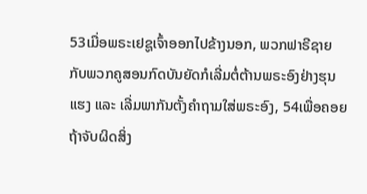53ເມື່ອພຣະເຢຊູເຈົ້າອອກໄປຂ້າງນອກ, ພວກຟາຣີຊາຍກັບພວກຄູສອນກົດບັນຍັດກໍເລີ່ມຕໍ່ຕ້ານພຣະອົງຢ່າງຮຸນແຮງ ແລະ ເລີ່ມພາກັນຕັ້ງຄຳຖາມໃສ່ພຣະອົງ, 54ເພື່ອຄອຍຖ້າຈັບຜິດສິ່ງ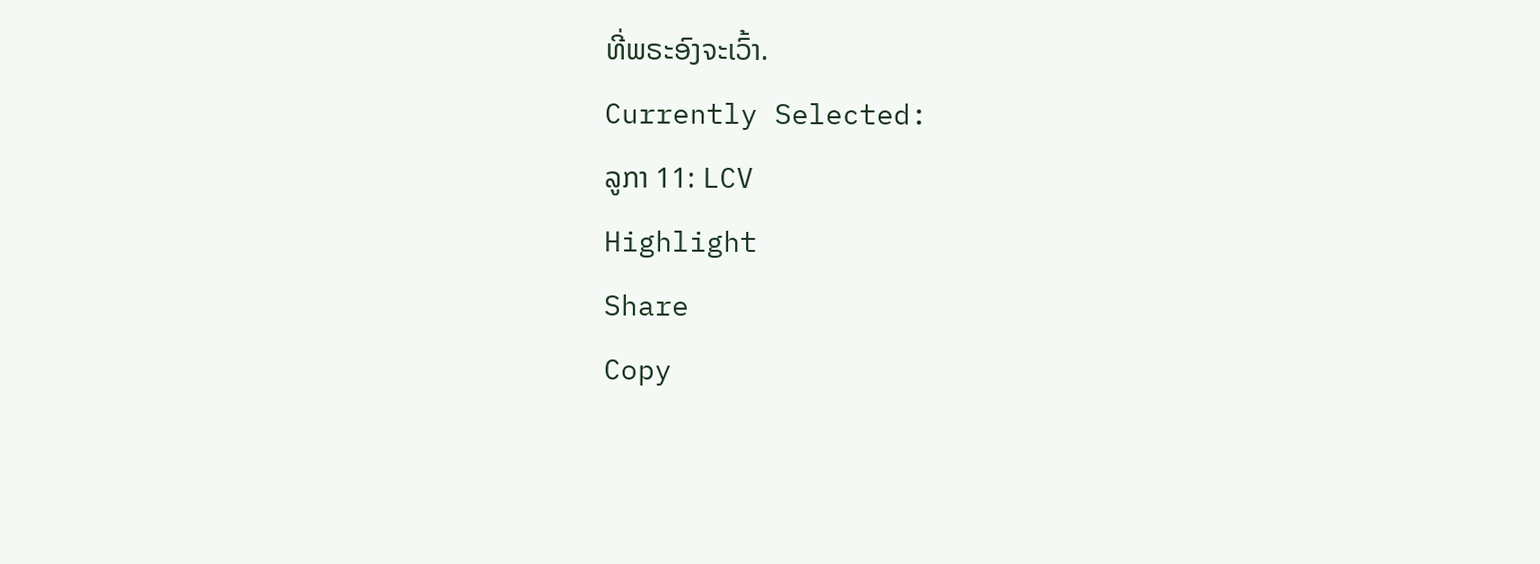ທີ່ພຣະອົງຈະເວົ້າ.
Currently Selected:
ລູກາ 11: LCV
Highlight
Share
Copy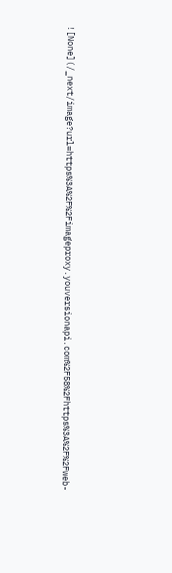![None](/_next/image?url=https%3A%2F%2Fimageproxy.youversionapi.com%2F58%2Fhttps%3A%2F%2Fweb-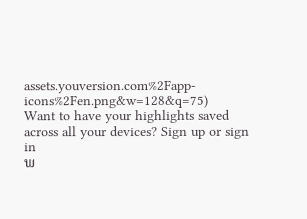assets.youversion.com%2Fapp-icons%2Fen.png&w=128&q=75)
Want to have your highlights saved across all your devices? Sign up or sign in
ພ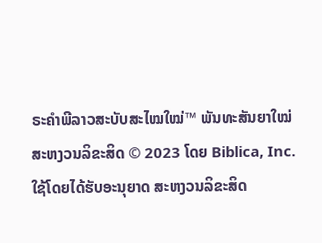ຣະຄຳພີລາວສະບັບສະໄໝໃໝ່™ ພັນທະສັນຍາໃໝ່
ສະຫງວນລິຂະສິດ © 2023 ໂດຍ Biblica, Inc.
ໃຊ້ໂດຍໄດ້ຮັບອະນຸຍາດ ສະຫງວນລິຂະສິດ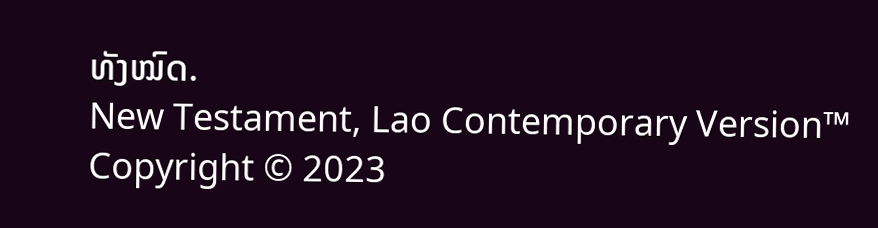ທັງໝົດ.
New Testament, Lao Contemporary Version™
Copyright © 2023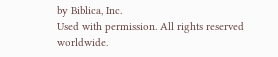by Biblica, Inc.
Used with permission. All rights reserved worldwide.